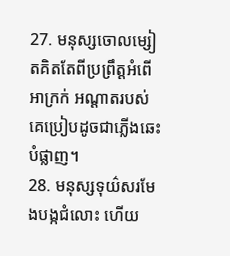27. មនុស្សចោលម្សៀតគិតតែពីប្រព្រឹត្តអំពើអាក្រក់ អណ្ដាតរបស់គេប្រៀបដូចជាភ្លើងឆេះបំផ្លាញ។
28. មនុស្សទុយ៌សរមែងបង្កជំលោះ ហើយ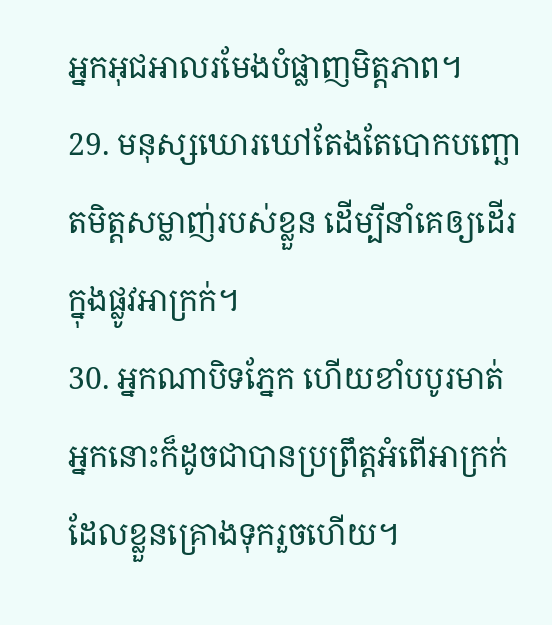អ្នកអុជអាលរមែងបំផ្លាញមិត្តភាព។
29. មនុស្សឃោរឃៅតែងតែបោកបញ្ឆោតមិត្តសម្លាញ់របស់ខ្លួន ដើម្បីនាំគេឲ្យដើរក្នុងផ្លូវអាក្រក់។
30. អ្នកណាបិទភ្នែក ហើយខាំបបូរមាត់ អ្នកនោះក៏ដូចជាបានប្រព្រឹត្តអំពើអាក្រក់ ដែលខ្លួនគ្រោងទុករួចហើយ។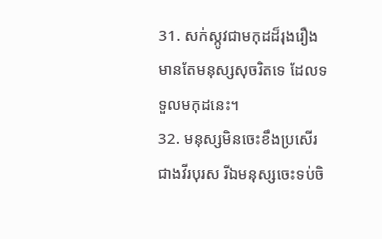31. សក់ស្កូវជាមកុដដ៏រុងរឿង មានតែមនុស្សសុចរិតទេ ដែលទទួលមកុដនេះ។
32. មនុស្សមិនចេះខឹងប្រសើរជាងវីរបុរស រីឯមនុស្សចេះទប់ចិ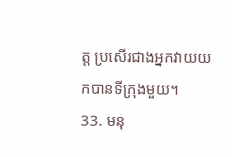ត្ត ប្រសើរជាងអ្នកវាយយកបានទីក្រុងមួយ។
33. មនុ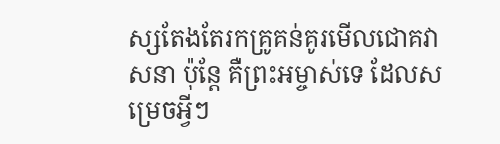ស្សតែងតែរកគ្រូគន់គូរមើលជោគវាសនា ប៉ុន្តែ គឺព្រះអម្ចាស់ទេ ដែលសម្រេចអ្វីៗ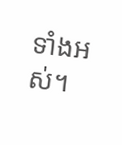ទាំងអស់។